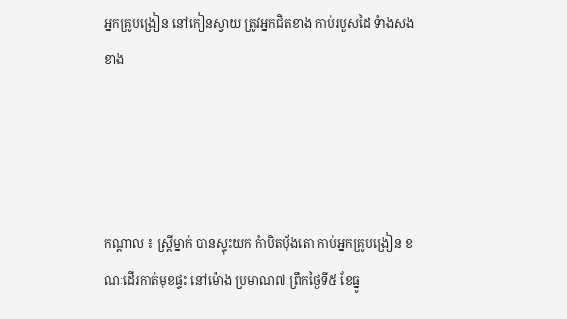អ្នកគ្រូបង្រៀន នៅកៀនស្វាយ ត្រូវអ្នកជិតខាង កាប់របួសដៃ ទំាងសងខាង




កណ្តាល ៖ ស្រ្តីម្នាក់ បានស្ទុះយក កំាបិតបុ័ងតោ កាប់អ្នកគ្រូបង្រៀន ខណៈដើរកាត់មុខផ្ទះ នៅម៉ោង ប្រមាណ៧ ព្រឹកថ្ងៃទី៥ ខែធ្នូ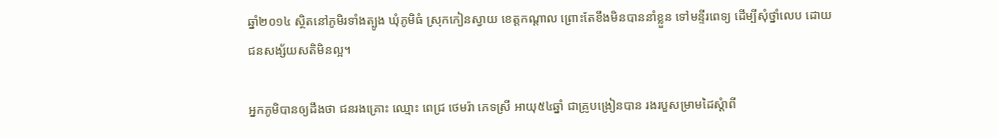ឆ្នាំ២០១៤ ស្ថិតនៅភូមិរទាំងត្បូង ឃុំភូមិធំ ស្រុកកៀនស្វាយ ខេត្តកណ្តាល ព្រោះតែខឹងមិនបាននាំខ្លួន ទៅមន្ទីរពេទ្យ ដើម្បីសុំថ្នាំលេប ដោយជនសង្ស័យសតិមិនល្អ។

អ្នកភូមិបានឲ្យដឹងថា ជនរងគ្រោះ ឈ្មោះ ពេជ្រ ថេមរ៉ា ភេទស្រី អាយុ៥៤ឆ្នាំ ជាគ្រូបង្រៀនបាន រងរបួសម្រាមដៃស្តំាពី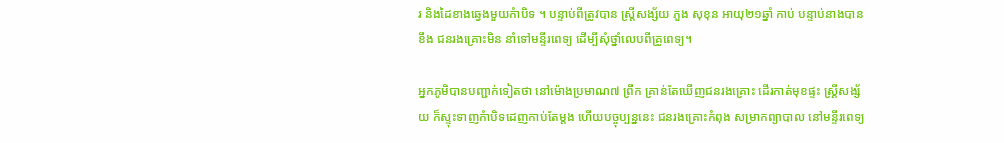រ និងដៃខាងឆ្វេងមួយកំាបិទ ។ បន្ទាប់ពីត្រូវបាន ស្រ្តីសង្ស័យ ភួង សុខុន អាយុ២១ឆ្នាំ កាប់ បន្ទាប់នាងបានខឹង ជនរងគ្រោះមិន នាំទៅមន្ទីរពេទ្យ ដើម្បីសុំថ្នាំលេបពីគ្រូពេទ្យ។

អ្នកភូមិបានបញ្ជាក់ទៀតថា នៅម៉ោងប្រមាណ៧ ព្រឹក គ្រាន់តែឃើញជនរងគ្រោះ ដើរកាត់មុខផ្ទះ ស្រ្តីសង្ស័យ ក៏ស្ទុះទាញកំាបិទដេញកាប់តែម្តង ហើយបច្ចុប្បន្ននេះ ជនរងគ្រោះកំពុង សម្រាកព្យាបាល នៅមន្ទីរពេទ្យ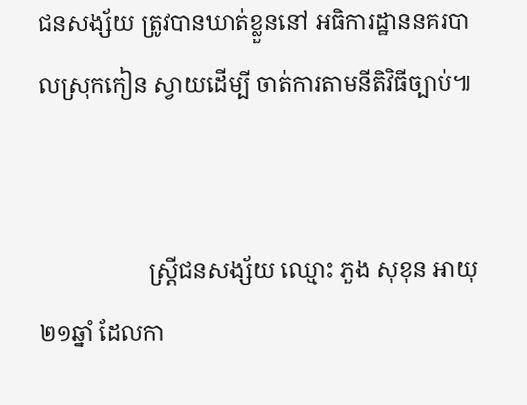ជនសង្ស័យ ត្រូវបានឃាត់ខ្លួននៅ អធិការដ្ឋាននគរបាលស្រុកកៀន ស្វាយដើម្បី ចាត់ការតាមនីតិវិធីច្បាប់៕


                   ស្រ្តីជនសង្ស័យ ឈ្មោះ ភួង សុខុន អាយុ២១ឆ្នាំ ដែលកា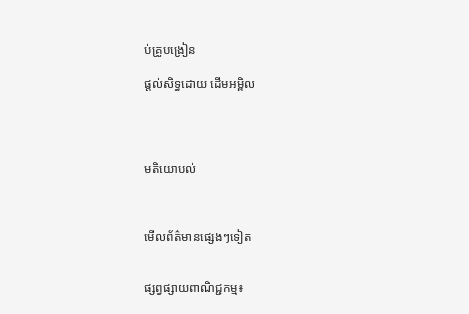ប់គ្រូបង្រៀន

ផ្តល់សិទ្ធដោយ ដើមអម្ពិល




មតិយោបល់



មើលព័ត៌មានផ្សេងៗទៀត


ផ្សព្វផ្សាយពាណិជ្ជកម្ម៖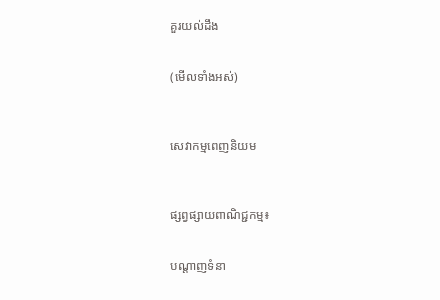គួរយល់ដឹង


(មើលទាំងអស់)



សេវាកម្មពេញនិយម



ផ្សព្វផ្សាយពាណិជ្ជកម្ម៖


បណ្តាញទំនា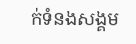ក់ទំនងសង្គម